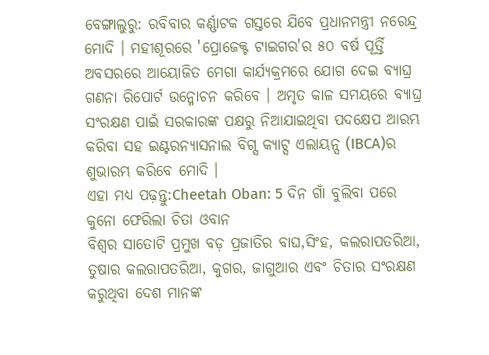ବେଙ୍ଗାଲୁରୁ: ରବିବାର କର୍ଣ୍ଣାଟକ ଗସ୍ତରେ ଯିବେ ପ୍ରଧାନମନ୍ତ୍ରୀ ନରେନ୍ଦ୍ର ମୋଦି । ମହୀଶୂରରେ 'ପ୍ରୋଜେକ୍ଟ ଟାଇଗର'ର ୫୦ ବର୍ଷ ପୂର୍ତ୍ତି ଅବସରରେ ଆୟୋଜିତ ମେଗା କାର୍ଯ୍ୟକ୍ରମରେ ଯୋଗ ଦେଇ ବ୍ୟାଘ୍ର ଗଣନା ରିପୋର୍ଟ ଉନ୍ମୋଚନ କରିବେ । ଅମୃତ କାଳ ସମୟରେ ବ୍ୟାଘ୍ର ସଂରକ୍ଷଣ ପାଇଁ ସରକାରଙ୍କ ପକ୍ଷରୁ ନିଆଯାଇଥିବା ପଦକ୍ଷେପ ଆରମ୍ଭ କରିବା ସହ ଇଣ୍ଟରନ୍ୟାସନାଲ ବିଗ୍ସ କ୍ୟାଟ୍ସ ଏଲାୟନ୍ସ (IBCA)ର ଶୁଭାରମ୍ଭ କରିବେ ମୋଦି ।
ଏହା ମଧ୍ୟ ପଢ଼ନ୍ତୁ:Cheetah Oban: 5 ଦିନ ଗାଁ ବୁଲିବା ପରେ କୁନୋ ଫେରିଲା ଚିତା ଓବାନ
ବିଶ୍ବର ସାତୋଟି ପ୍ରମୁଖ ବଡ଼ ପ୍ରଜାତିର ବାଘ,ସିଂହ, କଲରାପତରିଆ, ତୁଷାର କଲରାପତରିଆ, କୁଗର, ଜାଗୁଆର ଏବଂ ଚିତାର ସଂରକ୍ଷଣ କରୁଥିବା ଦେଶ ମାନଙ୍କ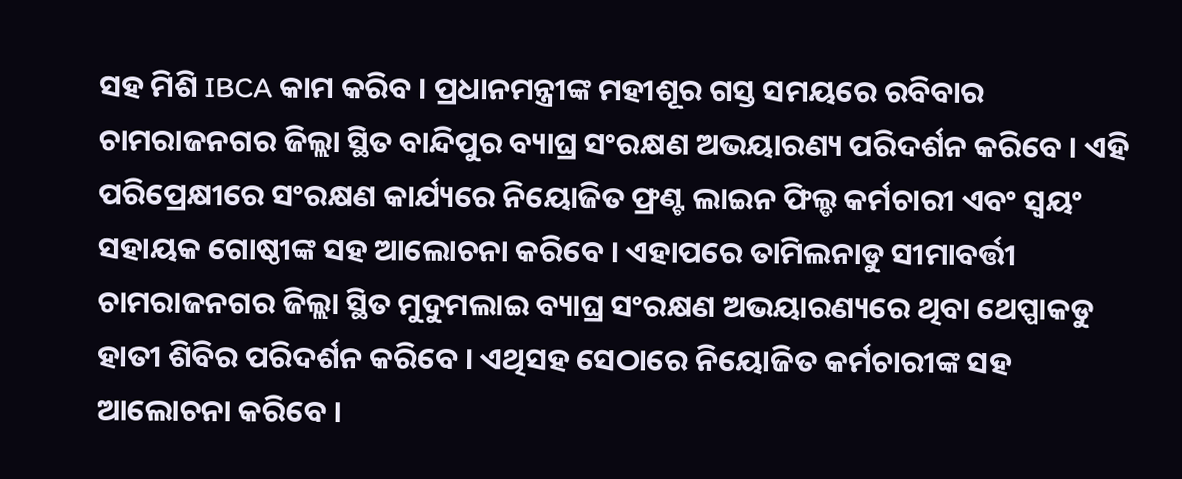ସହ ମିଶି IBCA କାମ କରିବ । ପ୍ରଧାନମନ୍ତ୍ରୀଙ୍କ ମହୀଶୂର ଗସ୍ତ ସମୟରେ ରବିବାର ଚାମରାଜନଗର ଜିଲ୍ଲା ସ୍ଥିତ ବାନ୍ଦିପୁର ବ୍ୟାଘ୍ର ସଂରକ୍ଷଣ ଅଭୟାରଣ୍ୟ ପରିଦର୍ଶନ କରିବେ । ଏହି ପରିପ୍ରେକ୍ଷୀରେ ସଂରକ୍ଷଣ କାର୍ଯ୍ୟରେ ନିୟୋଜିତ ଫ୍ରଣ୍ଟ ଲାଇନ ଫିଲ୍ଡ କର୍ମଚାରୀ ଏବଂ ସ୍ବୟଂ ସହାୟକ ଗୋଷ୍ଠୀଙ୍କ ସହ ଆଲୋଚନା କରିବେ । ଏହାପରେ ତାମିଲନାଡୁ ସୀମାବର୍ତ୍ତୀ ଚାମରାଜନଗର ଜିଲ୍ଲା ସ୍ଥିତ ମୁଦୁମଲାଇ ବ୍ୟାଘ୍ର ସଂରକ୍ଷଣ ଅଭୟାରଣ୍ୟରେ ଥିବା ଥେପ୍ପାକଡୁ ହାତୀ ଶିବିର ପରିଦର୍ଶନ କରିବେ । ଏଥିସହ ସେଠାରେ ନିୟୋଜିତ କର୍ମଚାରୀଙ୍କ ସହ ଆଲୋଚନା କରିବେ ।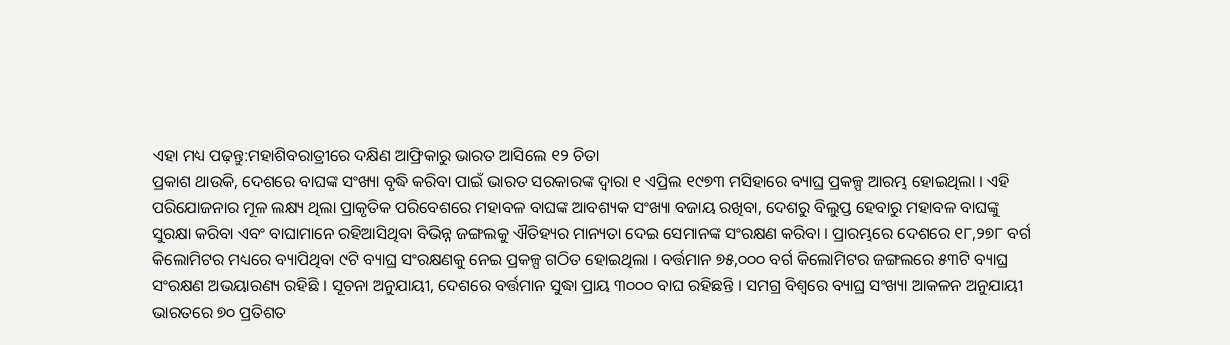ଏହା ମଧ୍ୟ ପଢ଼ନ୍ତୁ:ମହାଶିବରାତ୍ରୀରେ ଦକ୍ଷିଣ ଆଫ୍ରିକାରୁ ଭାରତ ଆସିଲେ ୧୨ ଚିତା
ପ୍ରକାଶ ଥାଉକି, ଦେଶରେ ବାଘଙ୍କ ସଂଖ୍ୟା ବୃଦ୍ଧି କରିବା ପାଇଁ ଭାରତ ସରକାରଙ୍କ ଦ୍ବାରା ୧ ଏପ୍ରିଲ ୧୯୭୩ ମସିହାରେ ବ୍ୟାଘ୍ର ପ୍ରକଳ୍ପ ଆରମ୍ଭ ହୋଇଥିଲା । ଏହି ପରିଯୋଜନାର ମୂଳ ଲକ୍ଷ୍ୟ ଥିଲା ପ୍ରାକୃତିକ ପରିବେଶରେ ମହାବଳ ବାଘଙ୍କ ଆବଶ୍ୟକ ସଂଖ୍ୟା ବଜାୟ ରଖିବା, ଦେଶରୁ ବିଲୁପ୍ତ ହେବାରୁ ମହାବଳ ବାଘଙ୍କୁ ସୁରକ୍ଷା କରିବା ଏବଂ ବାଘାମାନେ ରହିଆସିଥିବା ବିଭିନ୍ନ ଜଙ୍ଗଲକୁ ଐତିହ୍ୟର ମାନ୍ୟତା ଦେଇ ସେମାନଙ୍କ ସଂରକ୍ଷଣ କରିବା । ପ୍ରାରମ୍ଭରେ ଦେଶରେ ୧୮,୨୭୮ ବର୍ଗ କିଲୋମିଟର ମଧ୍ୟରେ ବ୍ୟାପିଥିବା ୯ଟି ବ୍ୟାଘ୍ର ସଂରକ୍ଷଣକୁ ନେଇ ପ୍ରକଳ୍ପ ଗଠିତ ହୋଇଥିଲା । ବର୍ତ୍ତମାନ ୭୫,୦୦୦ ବର୍ଗ କିଲୋମିଟର ଜଙ୍ଗଲରେ ୫୩ଟି ବ୍ୟାଘ୍ର ସଂରକ୍ଷଣ ଅଭୟାରଣ୍ୟ ରହିଛି । ସୂଚନା ଅନୁଯାୟୀ, ଦେଶରେ ବର୍ତ୍ତମାନ ସୁଦ୍ଧା ପ୍ରାୟ ୩୦୦୦ ବାଘ ରହିଛନ୍ତି । ସମଗ୍ର ବିଶ୍ବରେ ବ୍ୟାଘ୍ର ସଂଖ୍ୟା ଆକଳନ ଅନୁଯାୟୀ ଭାରତରେ ୭୦ ପ୍ରତିଶତ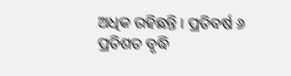ଅଧିକ ରହିଛନ୍ତି । ପ୍ରତିବର୍ଷ ୬ ପ୍ରତିଶତ ବୃଦ୍ଧି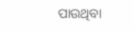ପାଉଥିବା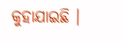କୁହାଯାଇଛି ।